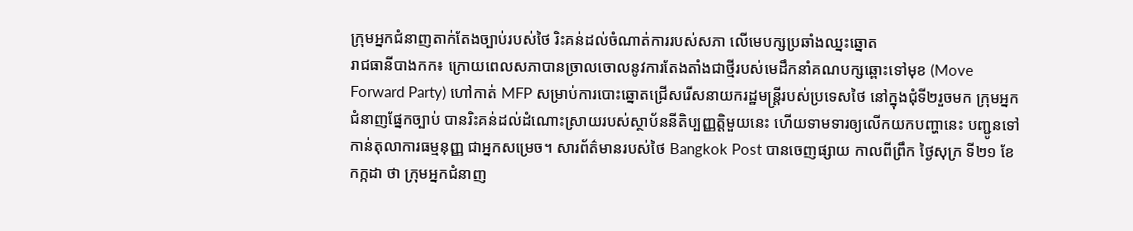ក្រុមអ្នកជំនាញតាក់តែងច្បាប់របស់ថៃ រិះគន់ដល់ចំណាត់ការរបស់សភា លើមេបក្សប្រឆាំងឈ្នះឆ្នោត
រាជធានីបាងកក៖ ក្រោយពេលសភាបានច្រាលចោលនូវការតែងតាំងជាថ្មីរបស់មេដឹកនាំគណបក្សឆ្ពោះទៅមុខ (Move Forward Party) ហៅកាត់ MFP សម្រាប់ការបោះឆ្នោតជ្រើសរើសនាយករដ្ឋមន្រ្ដីរបស់ប្រទេសថៃ នៅក្នុងជុំទី២រួចមក ក្រុមអ្នកជំនាញផ្នែកច្បាប់ បានរិះគន់ដល់ដំណោះស្រាយរបស់ស្ថាប័ននីតិប្បញ្ញត្ដិមួយនេះ ហើយទាមទារឲ្យលើកយកបញ្ហានេះ បញ្ជូនទៅកាន់តុលាការធម្មនុញ្ញ ជាអ្នកសម្រេច។ សារព័ត៌មានរបស់ថៃ Bangkok Post បានចេញផ្សាយ កាលពីព្រឹក ថ្ងៃសុក្រ ទី២១ ខែកក្កដា ថា ក្រុមអ្នកជំនាញ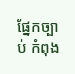ផ្នែកច្បាប់ កំពុង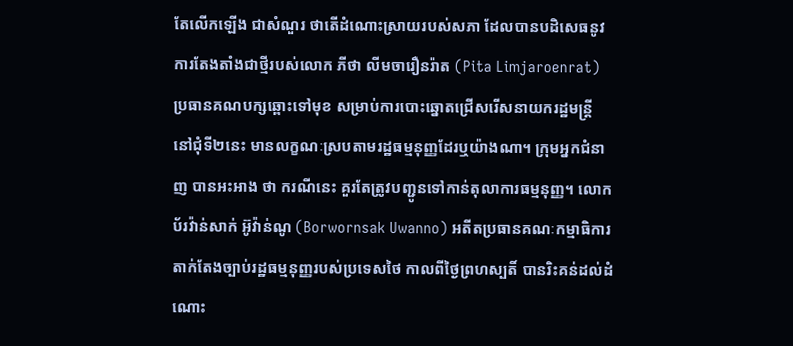តែលើកឡើង ជាសំណួរ ថាតើដំណោះស្រាយរបស់សភា ដែលបានបដិសេធនូវការតែងតាំងជាថ្មីរបស់លោក ភីថា លីមចារឿនរ៉ាត (Pita Limjaroenrat) ប្រធានគណបក្សឆ្ពោះទៅមុខ សម្រាប់ការបោះឆ្នោតជ្រើសរើសនាយករដ្ឋមន្រ្ដី នៅជុំទី២នេះ មានលក្ខណៈស្របតាមរដ្ឋធម្មនុញ្ញដែរឬយ៉ាងណា។ ក្រុមអ្នកជំនាញ បានអះអាង ថា ករណីនេះ គួរតែត្រូវបញ្ជូនទៅកាន់តុលាការធម្មនុញ្ញ។ លោក ប័រវ៉ាន់សាក់ អ៊ូវ៉ាន់ណូ (Borwornsak Uwanno) អតីតប្រធានគណៈកម្មាធិការតាក់តែងច្បាប់រដ្ឋធម្មនុញ្ញរបស់ប្រទេសថៃ កាលពីថ្ងៃព្រហស្បតិ៍ បានរិះគន់ដល់ដំណោះ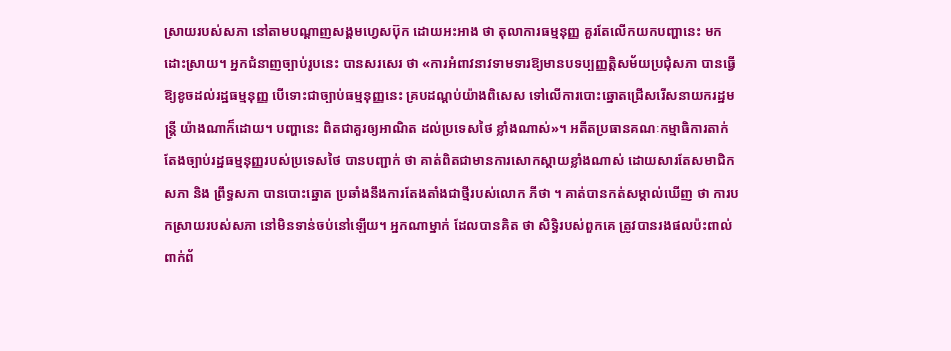ស្រាយរបស់សភា នៅតាមបណ្ដាញសង្គមហ្វេសប៊ុក ដោយអះអាង ថា តុលាការធម្មនុញ្ញ គួរតែលើកយកបញ្ហានេះ មកដោះស្រាយ។ អ្នកជំនាញច្បាប់រូបនេះ បានសរសេរ ថា «ការអំពាវនាវទាមទារឱ្យមានបទប្បញ្ញត្តិសម័យប្រជុំសភា បានធ្វើឱ្យខូចដល់រដ្ឋធម្មនុញ្ញ បើទោះជាច្បាប់ធម្មនុញ្ញនេះ គ្របដណ្តប់យ៉ាងពិសេស ទៅលើការបោះឆ្នោតជ្រើសរើសនាយករដ្ឋមន្ត្រី យ៉ាងណាក៏ដោយ។ បញ្ហានេះ ពិតជាគួរឲ្យអាណិត ដល់ប្រទេសថៃ ខ្លាំងណាស់»។ អតីតប្រធានគណៈកម្មាធិការតាក់តែងច្បាប់រដ្ឋធម្មនុញ្ញរបស់ប្រទេសថៃ បានបញ្ជាក់ ថា គាត់ពិតជាមានការសោកស្ដាយខ្លាំងណាស់ ដោយសារតែសមាជិកសភា និង ព្រឹទ្ធសភា បានបោះឆ្នោត ប្រឆាំងនឹងការតែងតាំងជាថ្មីរបស់លោក ភីថា ។ គាត់បានកត់សម្គាល់ឃើញ ថា ការបកស្រាយរបស់សភា នៅមិនទាន់ចប់នៅឡើយ។ អ្នកណាម្នាក់ ដែលបានគិត ថា សិទ្ធិរបស់ពួកគេ ត្រូវបានរងផលប៉ះពាល់ ពាក់ព័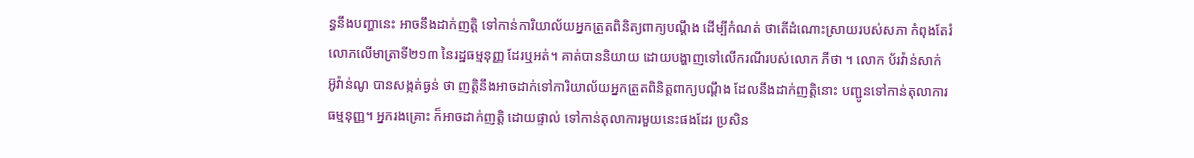ន្ធនឹងបញ្ហានេះ អាចនឹងដាក់ញត្តិ ទៅកាន់ការិយាល័យអ្នកត្រួតពិនិត្យពាក្យបណ្ដឹង ដើម្បីកំណត់ ថាតើដំណោះស្រាយរបស់សភា កំពុងតែរំលោភលើមាត្រាទី២១៣ នៃរដ្ឋធម្មនុញ្ញ ដែរឬអត់។ គាត់បាននិយាយ ដោយបង្ហាញទៅលើករណីរបស់លោក ភីថា ។ លោក ប័រវ៉ាន់សាក់ អ៊ូវ៉ាន់ណូ បានសង្កត់ធ្ងន់ ថា ញត្តិនឹងអាចដាក់ទៅការិយាល័យអ្នកត្រួតពិនិត្ដពាក្យបណ្ដឹង ដែលនឹងដាក់ញត្តិនោះ បញ្ជូនទៅកាន់តុលាការធម្មនុញ្ញ។ អ្នករងគ្រោះ ក៏អាចដាក់ញត្តិ ដោយផ្ទាល់ ទៅកាន់តុលាការមួយនេះផងដែរ ប្រសិន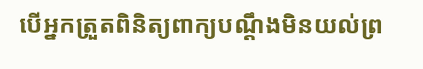បើអ្នកត្រួតពិនិត្យពាក្យបណ្ដឹងមិនយល់ព្រ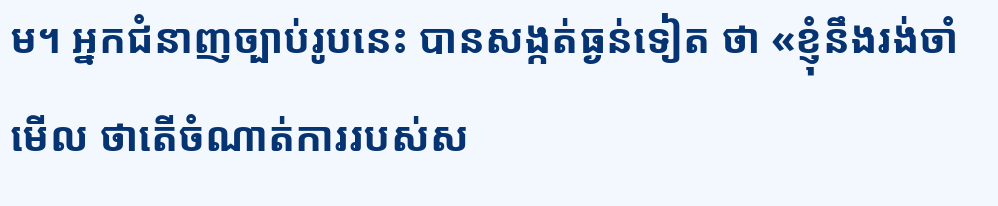ម។ អ្នកជំនាញច្បាប់រូបនេះ បានសង្កត់ធ្ងន់ទៀត ថា «ខ្ញុំនឹងរង់ចាំមើល ថាតើចំណាត់ការរបស់ស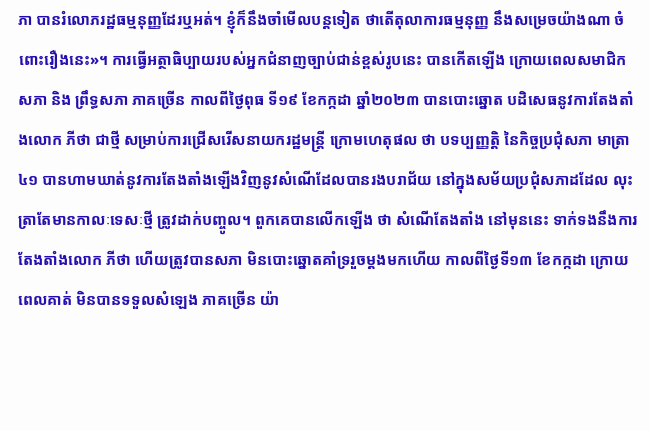ភា បានរំលោភរដ្ឋធម្មនុញ្ញដែរឬអត់។ ខ្ញុំក៏នឹងចាំមើលបន្ដទៀត ថាតើតុលាការធម្មនុញ្ញ នឹងសម្រេចយ៉ាងណា ចំពោះរឿងនេះ»។ ការធ្វើអត្ថាធិប្បាយរបស់អ្នកជំនាញច្បាប់ជាន់ខ្ពស់រូបនេះ បានកើតឡើង ក្រោយពេលសមាជិកសភា និង ព្រឹទ្ធសភា ភាគច្រើន កាលពីថ្ងៃពុធ ទី១៩ ខែកក្កដា ឆ្នាំ២០២៣ បានបោះឆ្នោត បដិសេធនូវការតែងតាំងលោក ភីថា ជាថ្មី សម្រាប់ការជ្រើសរើសនាយករដ្ឋមន្រ្ដី ក្រោមហេតុផល ថា បទប្បញ្ញត្តិ នៃកិច្ចប្រជុំសភា មាត្រា៤១ បានហាមឃាត់នូវការតែងតាំងឡើងវិញនូវសំណើដែលបានរងបរាជ័យ នៅក្នុងសម័យប្រជុំសភាដដែល លុះត្រាតែមានកាលៈទេសៈថ្មី ត្រូវដាក់បញ្ចូល។ ពួកគេបានលើកឡើង ថា សំណើតែងតាំង នៅមុននេះ ទាក់ទងនឹងការតែងតាំងលោក ភីថា ហើយត្រូវបានសភា មិនបោះឆ្នោតគាំទ្ររួចម្ដងមកហើយ កាលពីថ្ងៃទី១៣ ខែកក្កដា ក្រោយពេលគាត់ មិនបានទទួលសំឡេង ភាគច្រើន យ៉ា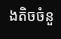ងតិចចំនួ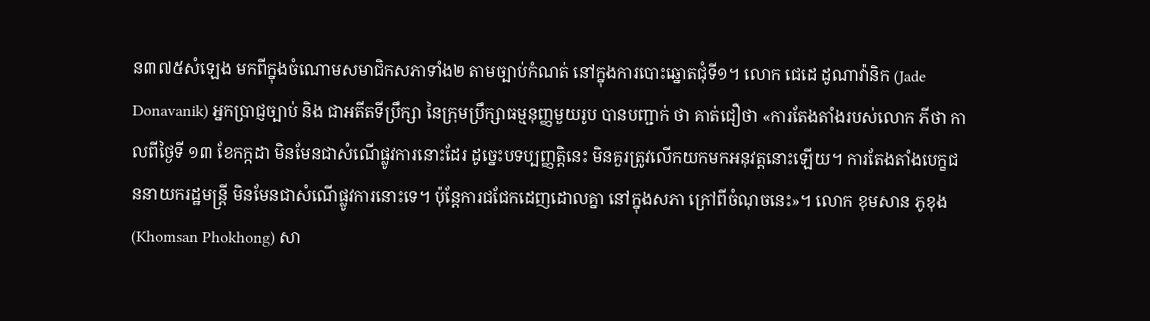ន៣៧៥សំឡេង មកពីក្នុងចំណោមសមាជិកសភាទាំង២ តាមច្បាប់កំណត់ នៅក្នុងការបោះឆ្នោតជុំទី១។ លោក ជេដេ ដូណាវ៉ានិក (Jade Donavanik) អ្នកប្រាជ្ញច្បាប់ និង ជាអតីតទីប្រឹក្សា នៃក្រុមប្រឹក្សាធម្មនុញ្ញមួយរូប បានបញ្ជាក់ ថា គាត់ជឿថា «ការតែងតាំងរបស់លោក ភីថា កាលពីថ្ងៃទី ១៣ ខែកក្កដា មិនមែនជាសំណើផ្លូវការនោះដែរ ដូច្នេះបទប្បញ្ញត្តិនេះ មិនគួរត្រូវលើកយកមកអនុវត្តនោះឡើយ។ ការតែងតាំងបេក្ខជននាយករដ្ឋមន្រ្ដី មិនមែនជាសំណើផ្លូវការនោះទេ។ ប៉ុន្ដែការជជែកដេញដោលគ្នា នៅក្នុងសភា ក្រៅពីចំណុចនេះ»។ លោក ខុមសាន ភូខុង (Khomsan Phokhong) សា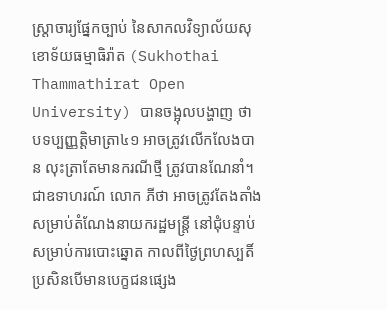ស្រ្ដាចារ្យផ្នែកច្បាប់ នៃសាកលវិទ្យាល័យសុខោទ័យធម្មាធិរ៉ាត (Sukhothai Thammathirat Open University) បានចង្អុលបង្ហាញ ថា បទប្បញ្ញត្ដិមាត្រា៤១ អាចត្រូវលើកលែងបាន លុះត្រាតែមានករណីថ្មី ត្រូវបានណែនាំ។ ជាឧទាហរណ៍ លោក ភីថា អាចត្រូវតែងតាំង សម្រាប់តំណែងនាយករដ្ឋមន្ត្រី នៅជុំបន្ទាប់ សម្រាប់ការបោះឆ្នោត កាលពីថ្ងៃព្រហស្បតិ៍ ប្រសិនបើមានបេក្ខជនផ្សេង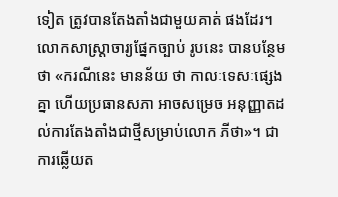ទៀត ត្រូវបានតែងតាំងជាមួយគាត់ ផងដែរ។ លោកសាស្រ្ដាចារ្យផ្នែកច្បាប់ រូបនេះ បានបន្ថែម ថា «ករណីនេះ មានន័យ ថា កាលៈទេសៈផ្សេងគ្នា ហើយប្រធានសភា អាចសម្រេច អនុញ្ញាតដល់ការតែងតាំងជាថ្មីសម្រាប់លោក ភីថា»។ ជាការឆ្លើយត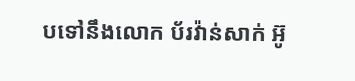បទៅនឹងលោក ប័រវ៉ាន់សាក់ អ៊ូ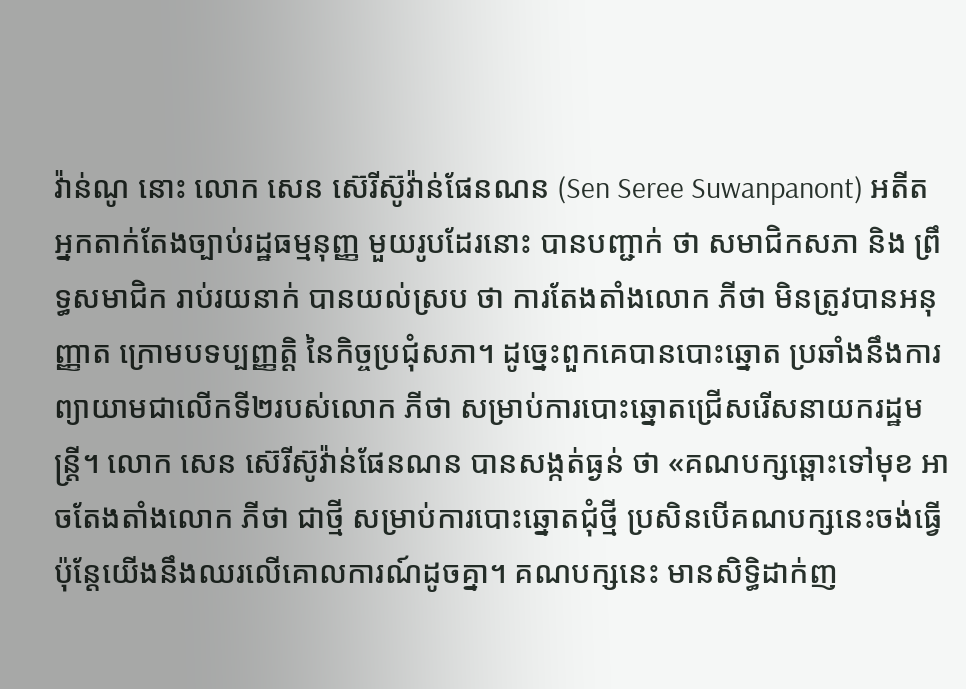វ៉ាន់ណូ នោះ លោក សេន ស៊េរីស៊ូវ៉ាន់ផែនណន (Sen Seree Suwanpanont) អតីតអ្នកតាក់តែងច្បាប់រដ្ឋធម្មនុញ្ញ មួយរូបដែរនោះ បានបញ្ជាក់ ថា សមាជិកសភា និង ព្រឹទ្ធសមាជិក រាប់រយនាក់ បានយល់ស្រប ថា ការតែងតាំងលោក ភីថា មិនត្រូវបានអនុញ្ញាត ក្រោមបទប្បញ្ញត្តិ នៃកិច្ចប្រជុំសភា។ ដូច្នេះពួកគេបានបោះឆ្នោត ប្រឆាំងនឹងការព្យាយាមជាលើកទី២របស់លោក ភីថា សម្រាប់ការបោះឆ្នោតជ្រើសរើសនាយករដ្ឋមន្រ្ដី។ លោក សេន ស៊េរីស៊ូវ៉ាន់ផែនណន បានសង្កត់ធ្ងន់ ថា «គណបក្សឆ្ពោះទៅមុខ អាចតែងតាំងលោក ភីថា ជាថ្មី សម្រាប់ការបោះឆ្នោតជុំថ្មី ប្រសិនបើគណបក្សនេះចង់ធ្វើ ប៉ុន្តែយើងនឹងឈរលើគោលការណ៍ដូចគ្នា។ គណបក្សនេះ មានសិទ្ធិដាក់ញ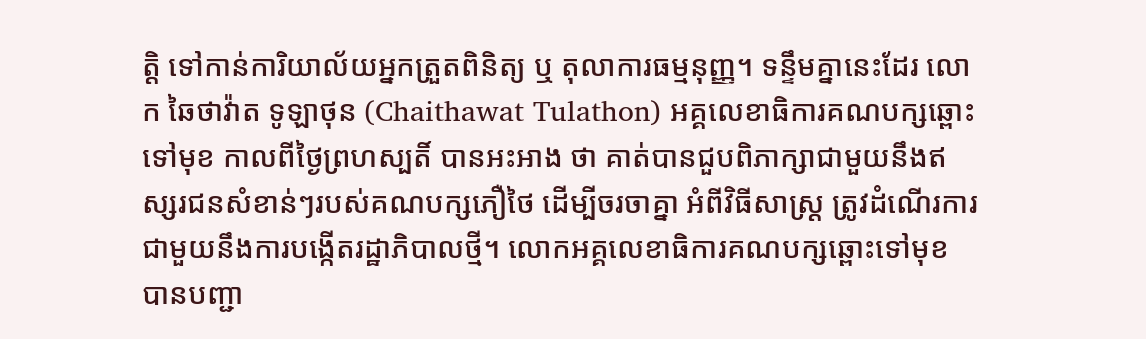ត្តិ ទៅកាន់ការិយាល័យអ្នកត្រួតពិនិត្យ ឬ តុលាការធម្មនុញ្ញ។ ទន្ទឹមគ្នានេះដែរ លោក ឆៃថាវ៉ាត ទូឡាថុន (Chaithawat Tulathon) អគ្គលេខាធិការគណបក្សឆ្ពោះទៅមុខ កាលពីថ្ងៃព្រហស្បតិ៍ បានអះអាង ថា គាត់បានជួបពិភាក្សាជាមួយនឹងឥស្សរជនសំខាន់ៗរបស់គណបក្សភឿថៃ ដើម្បីចរចាគ្នា អំពីវិធីសាស្រ្ដ ត្រូវដំណើរការជាមួយនឹងការបង្កើតរដ្ឋាភិបាលថ្មី។ លោកអគ្គលេខាធិការគណបក្សឆ្ពោះទៅមុខ បានបញ្ជា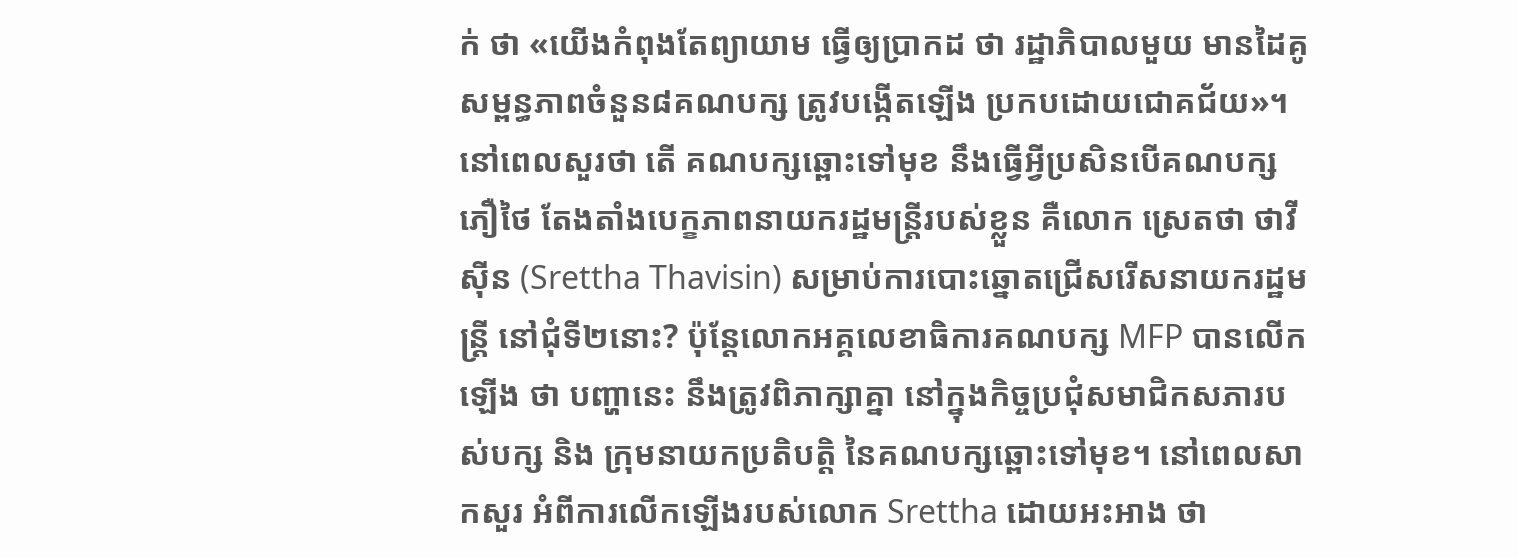ក់ ថា «យើងកំពុងតែព្យាយាម ធ្វើឲ្យប្រាកដ ថា រដ្ឋាភិបាលមួយ មានដៃគូសម្ពន្ធភាពចំនួន៨គណបក្ស ត្រូវបង្កើតឡើង ប្រកបដោយជោគជ័យ»។ នៅពេលសួរថា តើ គណបក្សឆ្ពោះទៅមុខ នឹងធ្វើអ្វីប្រសិនបើគណបក្សភឿថៃ តែងតាំងបេក្ខភាពនាយករដ្ឋមន្រ្ដីរបស់ខ្លួន គឺលោក ស្រេតថា ថាវីស៊ីន (Srettha Thavisin) សម្រាប់ការបោះឆ្នោតជ្រើសរើសនាយករដ្ឋមន្ត្រី នៅជុំទី២នោះ? ប៉ុន្ដែលោកអគ្គលេខាធិការគណបក្ស MFP បានលើកឡើង ថា បញ្ហានេះ នឹងត្រូវពិភាក្សាគ្នា នៅក្នុងកិច្ចប្រជុំសមាជិកសភារបស់បក្ស និង ក្រុមនាយកប្រតិបត្តិ នៃគណបក្សឆ្ពោះទៅមុខ។ នៅពេលសាកសួរ អំពីការលើកឡើងរបស់លោក Srettha ដោយអះអាង ថា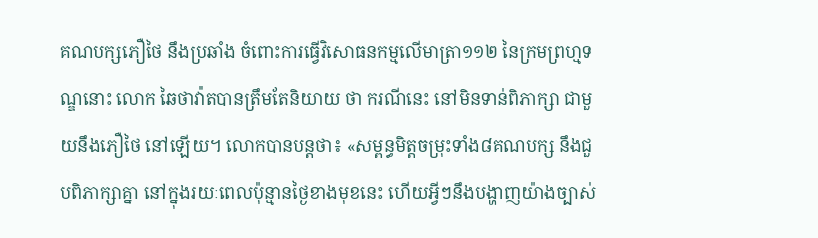គណបក្សភឿថៃ នឹងប្រឆាំង ចំពោះការធ្វើវិសោធនកម្មលើមាត្រា១១២ នៃក្រមព្រហ្មទណ្ឌនោះ លោក ឆៃថាវ៉ាតបានត្រឹមតែនិយាយ ថា ករណីនេះ នៅមិនទាន់ពិភាក្សា ជាមួយនឹងភឿថៃ នៅឡើយ។ លោកបានបន្តថា៖ «សម្ពន្ធមិត្តចម្រុះទាំង៨គណបក្ស នឹងជួបពិភាក្សាគ្នា នៅក្នុងរយៈពេលប៉ុន្មានថ្ងៃខាងមុខនេះ ហើយអ្វីៗនឹងបង្ហាញយ៉ាងច្បាស់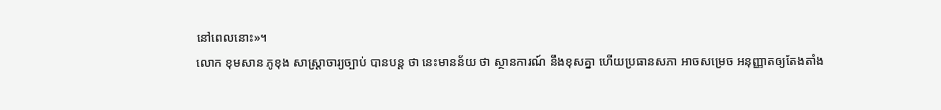នៅពេលនោះ»។
លោក ខុមសាន ភូខុង សាស្រ្ដាចារ្យច្បាប់ បានបន្ដ ថា នេះមានន័យ ថា ស្ថានការណ៍ នឹងខុសគ្នា ហើយប្រធានសភា អាចសម្រេច អនុញ្ញាតឲ្យតែងតាំង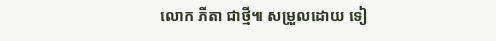លោក ភីតា ជាថ្មី៕ សម្រួលដោយ ទៀ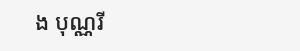ង បុណ្ណរី